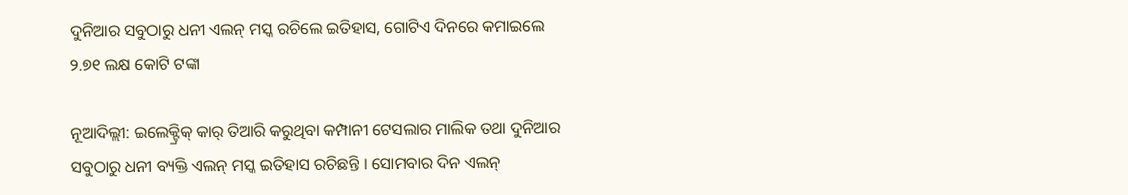ଦୁନିଆର ସବୁଠାରୁ ଧନୀ ଏଲନ୍ ମସ୍କ ରଚିଲେ ଇତିହାସ, ଗୋଟିଏ ଦିନରେ କମାଇଲେ ୨.୭୧ ଲକ୍ଷ କୋଟି ଟଙ୍କା

ନୂଆଦିଲ୍ଲୀ: ଇଲେକ୍ଟ୍ରିକ୍ କାର୍ ତିଆରି କରୁଥିବା କମ୍ପାନୀ ଟେସଲାର ମାଲିକ ତଥା ଦୁନିଆର ସବୁଠାରୁ ଧନୀ ବ୍ୟକ୍ତି ଏଲନ୍ ମସ୍କ ଇତିହାସ ରଚିଛନ୍ତି । ସୋମବାର ଦିନ ଏଲନ୍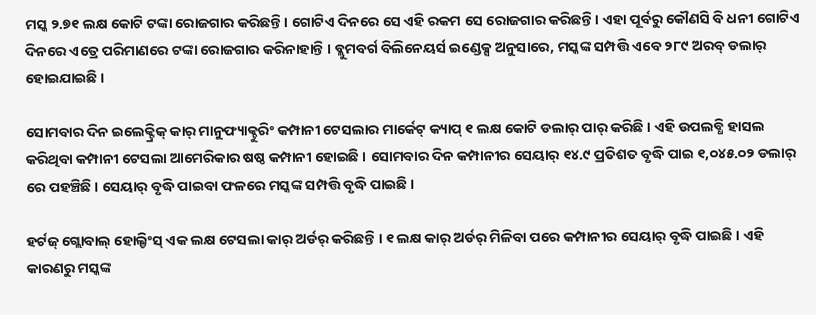ମସ୍କ ୨.୭୧ ଲକ୍ଷ କୋଟି ଟଙ୍କା ରୋଜଗାର କରିଛନ୍ତି । ଗୋଟିଏ ଦିନରେ ସେ ଏହି ରକମ ସେ ରୋଜଗାର କରିଛନ୍ତି । ଏହା ପୂର୍ବରୁ କୌଣସି ବି ଧନୀ ଗୋଟିଏ ଦିନରେ ଏତ୍ରେ ପରିମାଣରେ ଟଙ୍କା ରୋଜଗାର କରିନାହାନ୍ତି । ବ୍ଲୁମବର୍ଗ ବିଲିନେୟର୍ସ ଇଣ୍ଡେକ୍ସ ଅନୁସାରେ, ମସ୍କଙ୍କ ସମ୍ପତ୍ତି ଏବେ ୨୮୯ ଅରବ୍ ଡଲାର୍ ହୋଇଯାଇଛି ।

ସୋମବାର ଦିନ ଇଲେକ୍ଟ୍ରିକ୍ କାର୍ ମାନୁଫ୍ୟାକ୍ଚୁରିଂ କମ୍ପାନୀ ଟେସଲାର ମାର୍କେଟ୍ କ୍ୟାପ୍ ୧ ଲକ୍ଷ କୋଟି ଡଲାର୍ ପାର୍ କରିଛି । ଏହି ଉପଲବ୍ଧି ହାସଲ କରିଥିବା କମ୍ପାନୀ ଟେସଲା ଆମେରିକାର ଷଷ୍ଠ କମ୍ପାନୀ ହୋଇଛି । ସୋମବାର ଦିନ କମ୍ପାନୀର ସେୟାର୍ ୧୪.୯ ପ୍ରତିଶତ ବୃଦ୍ଧି ପାଇ ୧,୦୪୫.୦୨ ଡଲାର୍ ରେ ପହଞ୍ଚିଛି । ସେୟାର୍ ବୃଦ୍ଧି ପାଇବା ଫଳରେ ମସ୍କଙ୍କ ସମ୍ପତ୍ତି ବୃଦ୍ଧି ପାଇଛି ।

ହର୍ଟଜ୍ ଗ୍ଲୋବାଲ୍ ହୋଲ୍ଡିଂସ୍ ଏକ ଲକ୍ଷ ଟେସଲା କାର୍ ଅର୍ଡର୍ କରିଛନ୍ତି । ୧ ଲକ୍ଷ କାର୍ ଅର୍ଡର୍ ମିଳିବା ପରେ କମ୍ପାନୀର ସେୟାର୍ ବୃଦ୍ଧି ପାଇଛି । ଏହି କାରଣରୁ ମସ୍କଙ୍କ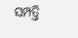ସମ୍ପତ୍ତି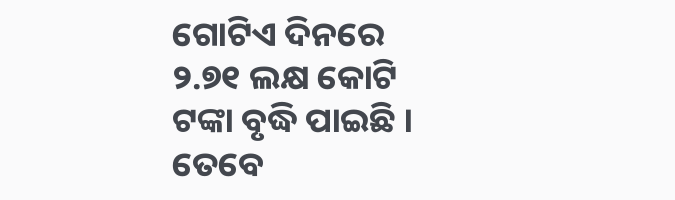ଗୋଟିଏ ଦିନରେ ୨.୭୧ ଲକ୍ଷ କୋଟି ଟଙ୍କା ବୃଦ୍ଧି ପାଇଛି । ତେବେ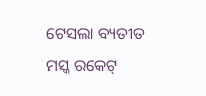ଟେସଲା ବ୍ୟତୀତ ମସ୍କ ରକେଟ୍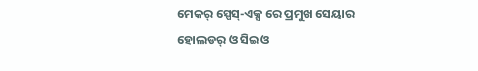ମେକର୍ ସ୍ପେସ୍-ଏକ୍ସ ରେ ପ୍ରମୁଖ ସେୟାର ହୋଲଡର୍ ଓ ସିଇଓ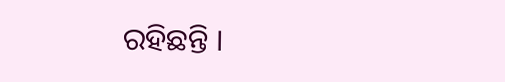ରହିଛନ୍ତି ।